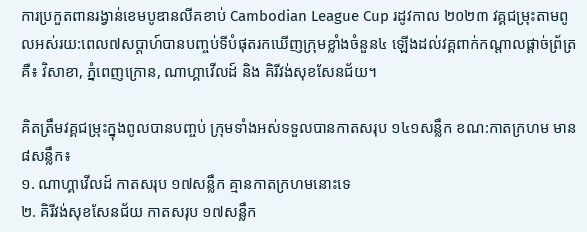ការប្រកួតពានរង្វាន់ខេមបូឌានលីគខាប់ Cambodian League Cup រដូវកាល ២០២៣ វគ្គជម្រុះតាមពូលអស់រយ:ពេល៧សប្តាហ៍បានបញ្ចប់ទីបំផុតរកឃើញក្រុមខ្លាំងចំនួន៤ ឡើងដល់វគ្គពាក់កណ្តាលផ្តាច់ព្រ័ត្រគឺ៖ វិសាខា, ភ្នំពេញក្រោន, ណាហ្គាវើលដ៍ និង គិរីវង់សុខសែនជ័យ។

គិតត្រឹមវគ្គជម្រុះក្នុងពូលបានបញ្ចប់ ក្រុមទាំងអស់ទទួលបានកាតសរុប ១៤១សន្លឹក ខណ:កាតក្រហម មាន ៨សន្លឹក៖
១. ណាហ្គាវើលដ៍ កាតសរុប ១៧សន្លឹក គ្មានកាតក្រហមនោះទេ
២. គិរីវង់សុខសែនជ័យ កាតសរុប ១៧សន្លឹក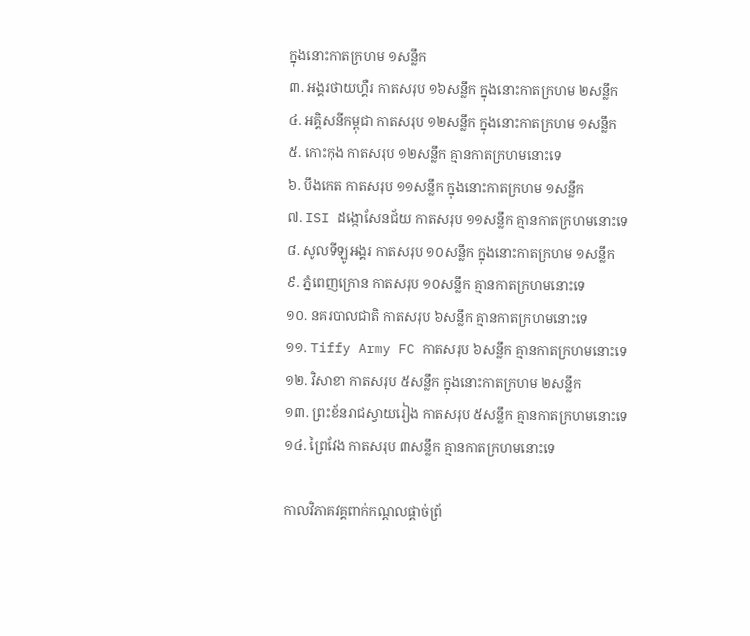ក្នុងនោះកាតក្រហម ១សន្លឹក
៣. អង្គរថាយហ្គឺរ កាតសរុប ១៦សន្លឹក ក្នុងនោះកាតក្រហម ២សន្លឹក
៤. អគ្គិសនីកម្ពុជា កាតសរុប ១២សន្លឹក ក្នុងនោះកាតក្រហម ១សន្លឹក
៥. កោះកុង កាតសរុប ១២សន្លឹក គ្មានកាតក្រហមនោះទេ
៦. បឹងកេត កាតសរុប ១១សន្លឹក ក្នុងនោះកាតក្រហម ១សន្លឹក
៧. ISI ដង្កោសែនជ័យ កាតសរុប ១១សន្លឹក គ្មានកាតក្រហមនោះទេ
៨. សូលទីឡូអង្គរ កាតសរុប ១០សន្លឹក ក្នុងនោះកាតក្រហម ១សន្លឹក
៩. ភ្នំពេញក្រោន កាតសរុប ១០សន្លឹក គ្មានកាតក្រហមនោះទេ
១០. នគរបាលជាតិ កាតសរុប ៦សន្លឹក គ្មានកាតក្រហមនោះទេ
១១. Tiffy Army FC កាតសរុប ៦សន្លឹក គ្មានកាតក្រហមនោះទេ
១២. វិសាខា កាតសរុប ៥សន្លឹក ក្នុងនោះកាតក្រហម ២សន្លឹក
១៣. ព្រះខ័នរាជស្វាយរៀង កាតសរុប ៥សន្លឹក គ្មានកាតក្រហមនោះទេ
១៤. ព្រៃវែង កាតសរុប ៣សន្លឹក គ្មានកាតក្រហមនោះទេ

កាលវិភាគវគ្គពាក់កណ្តលផ្តាច់ព្រ័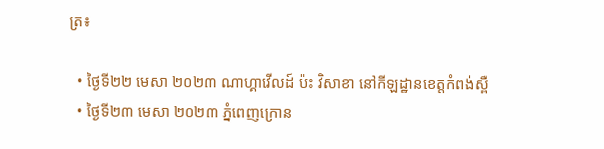ត្រ៖

  • ថ្ងៃទី២២ មេសា ២០២៣ ណាហ្គាវើលដ៍ ប៉ះ វិសាខា នៅកីឡដ្ឋានខេត្តកំពង់ស្ពឺ
  • ថ្ងៃទី២៣ មេសា ២០២៣ ភ្នំពេញក្រោន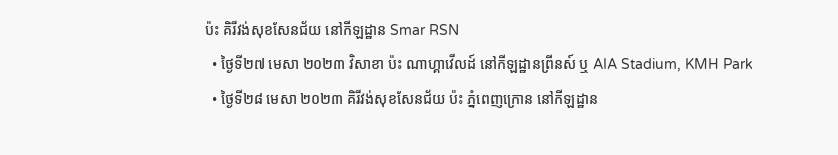ប៉ះ គិរីវង់សុខសែនជ័យ នៅកីឡដ្ឋាន Smar RSN
  • ថ្ងៃទី២៧ មេសា ២០២៣ វិសាខា ប៉ះ ណាហ្គាវើលដ៍ នៅកីឡដ្ឋានព្រីនស៍ ឬ AIA Stadium, KMH Park
  • ថ្ងៃទី២៨ មេសា ២០២៣ គិរីវង់សុខសែនជ័យ ប៉ះ ភ្នំពេញក្រោន នៅកីឡដ្ឋាន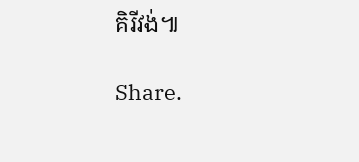គិរីវង់៕

Share.